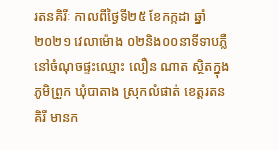រតនគិរីៈ កាលពីថ្ងៃទី២៥ ខែកក្កដា ឆ្នាំ២០២១ វេលាម៉ោង ០២និង០០នាទីទាបភ្លឺ នៅចំណុចផ្ទះឈ្មោះ លឿន ណាត ស្ថិតក្នុងភូមិព្រួក ឃុំបាតាង ស្រុកលំផាត់ ខេត្តរតនគិរី មានក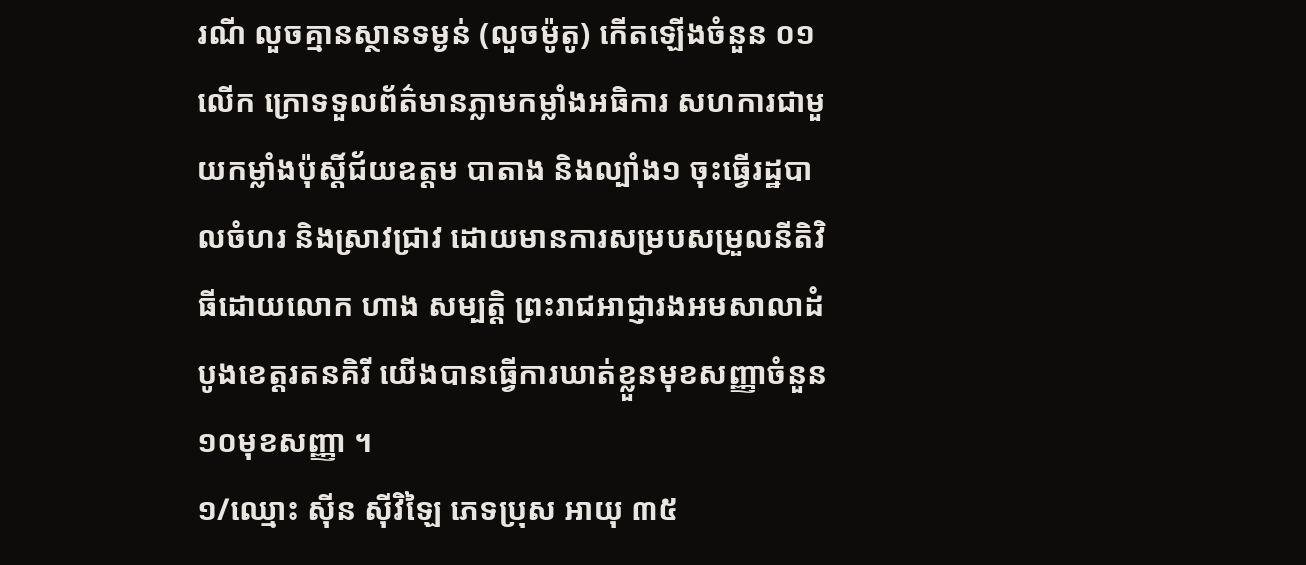រណី លួចគ្មានស្ថានទម្ងន់ (លួចម៉ូតូ) កេីតឡេីងចំនួន ០១លេីក ក្រោទទួលព័ត៌មានភ្លាមកម្លាំងអធិការ សហការជាមួយកម្លាំងប៉ុស្ដិ៍ជ័យឧត្តម បាតាង និងល្បាំង១ ចុះធ្វេីរដ្ឋបាលចំហរ និងស្រាវជ្រាវ ដោយមានការសម្របសម្រួលនីតិវិធីដោយលោក ហាង សម្បត្តិ ព្រះរាជអាជ្ញារងអមសាលាដំបូងខេត្តរតនគិរី យេីងបានធ្វេីការឃាត់ខ្លួនមុខសញ្ញាចំនួន ១០មុខសញ្ញា ។
១/ឈ្មោះ ស៊ីន ស៊ីវិឡៃ ភេទប្រុស អាយុ ៣៥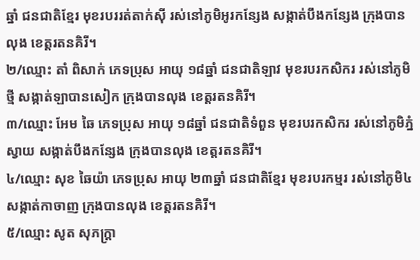ឆ្នាំ ជនជាតិខ្មែរ មុខរបររត់តាក់ស៊ី រស់នៅភូមិអូរកន្សែង សង្កាត់បឹងកន្សែង ក្រុងបានលុង ខេត្តរតនគិរី។
២/ឈ្មោះ តាំ ពិសាក់ ភេទប្រុស អាយុ ១៨ឆ្នាំ ជនជាតិឡាវ មុខរបរកសិករ រស់នៅភូមិថ្មី សង្កាត់ឡាបានសៀក ក្រុងបានលុង ខេត្តរតនគិរី។
៣/ឈ្មោះ អែម ឆៃ ភេទប្រុស អាយុ ១៨ឆ្នាំ ជនជាតិទំពួន មុខរបរកសិករ រស់នៅភូមិភ្នំស្វាយ សង្កាត់បឹងកន្សែង ក្រុងបានលុង ខេត្តរតនគិរី។
៤/ឈ្មោះ សុខ ឆៃយ៉ា ភេទប្រុស អាយុ ២៣ឆ្នាំ ជនជាតិខ្មែរ មុខរបរកម្មរ រស់នៅភូមិ៤ សង្កាត់កាចាញ ក្រុងបានលុង ខេត្តរតនគិរី។
៥/ឈ្មោះ សូត សុភក្រ្តា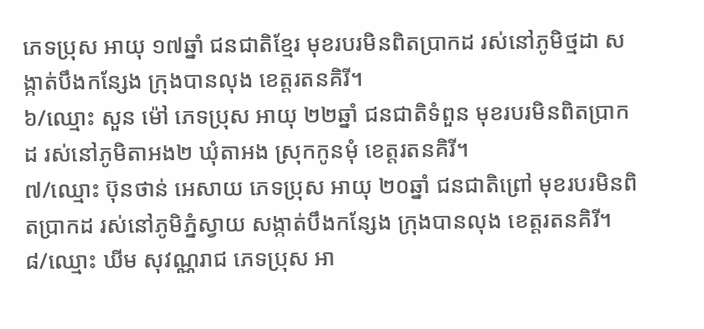ភេទប្រុស អាយុ ១៧ឆ្នាំ ជនជាតិខ្មែរ មុខរបរមិនពិតប្រាកដ រស់នៅភូមិថ្មដា សង្កាត់បឹងកន្សែង ក្រុងបានលុង ខេត្តរតនគិរី។
៦/ឈ្មោះ សួន ម៉ៅ ភេទប្រុស អាយុ ២២ឆ្នាំ ជនជាតិទំពួន មុខរបរមិនពិតប្រាកដ រស់នៅភូមិតាអង២ ឃុំតាអង ស្រុកកូនមុំ ខេត្តរតនគិរី។
៧/ឈ្មោះ ប៊ុនថាន់ អេសាយ ភេទប្រុស អាយុ ២០ឆ្នាំ ជនជាតិព្រៅ មុខរបរមិនពិតប្រាកដ រស់នៅភូមិភ្នំស្វាយ សង្កាត់បឹងកន្សែង ក្រុងបានលុង ខេត្តរតនគិរី។
៨/ឈ្មោះ ឃីម សុវណ្ណរាជ ភេទប្រុស អា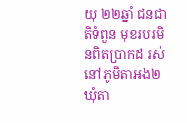យុ ២២ឆ្នាំ ជនជាតិទំពួន មុខរបរមិនពិតប្រាកដ រស់នៅភូមិតាអង២ ឃុំតា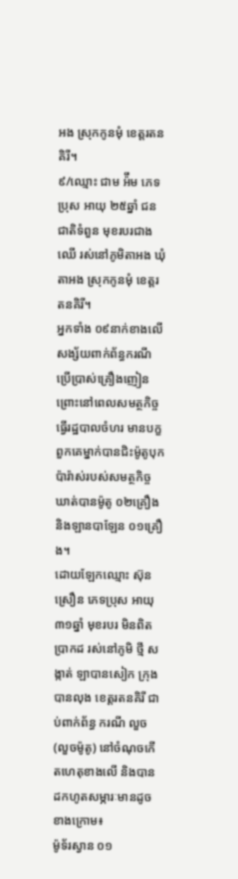អង ស្រុកកូនមុំ ខេត្តរតនគិរី។
៩/ឈ្មោះ ជាម អ៉ឹម ភេទប្រុស អាយុ ២៥ឆ្នាំ ជនជាតិទំពួន មុខរបរជាងឈេី រស់នៅភូមិតាអង ឃុំតាអង ស្រុកកូនមុំ ខេត្តរតនគិរី។
អ្នកទាំង ០៩នាក់ខាងលេីសង្ស័យពាក់ព័ន្ធករណី ប្រេីប្រាស់គ្រឿងញៀន ព្រោះនៅពេលសមត្ថកិច្ចធ្វេីរដ្ឋបាលចំហរ មានបក្ខពួកគេម្នាក់បានជិះម៉ូតូបុកប៉ារ៉ាស់របស់សមត្ថកិច្ច ឃាត់បានម៉ូតូ ០២គ្រឿង និងឡានបាឡែន ០១គ្រឿង។
ដោយឡែកឈ្មោះ ស៊ុន ស្រឿន ភេទប្រុស អាយុ ៣១ឆ្នាំ មុខរបរ មិនពិតប្រាកដ រស់នៅភូមិ ថ្មី សង្កាត់ ឡាបានសៀក ក្រុងបានលុង ខេត្តរតនគិរី ជាប់ពាក់ព័ន្ធ ករណី លួច (លួចម៉ូតូ) នៅចំណុចកេីតហេតុខាងលេី និងបានដកហូតសម្ភារៈមានដូចខាងក្រោម៖
ម៉ូទ័រស្វាន ០១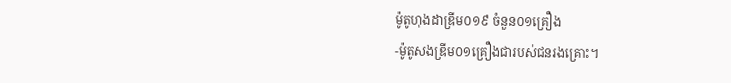ម៉ូតូហុងដាឌ្រីម០១៩ ចំនួន០១គ្រឿង
-ម៉ូតូសងឌ្រីម០១គ្រឿងជារបស់ជនរងគ្រោះ។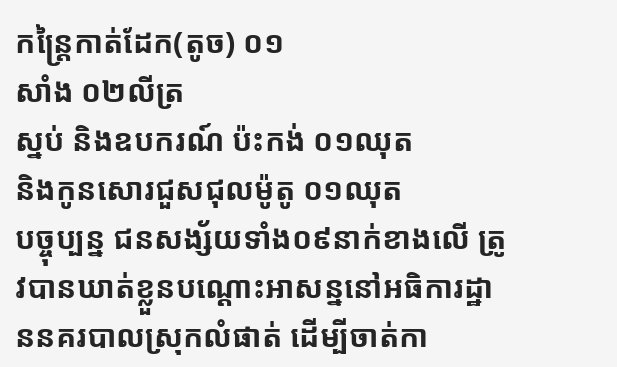កន្ត្រៃកាត់ដែក(តូច) ០១
សាំង ០២លីត្រ
ស្នប់ និងឧបករណ៍ ប៉ះកង់ ០១ឈុត
និងកូនសោរជួសជុលម៉ូតូ ០១ឈុត
បច្ចុប្បន្ន ជនសង្ស័យទាំង០៩នាក់ខាងលេី ត្រូវបានឃាត់ខ្លួនបណ្ដោះអាសន្ននៅអធិការដ្ឋាននគរបាលស្រុកលំផាត់ ដើម្បីចាត់កា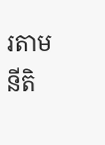រតាមនីតិ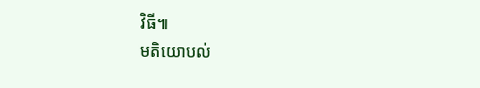វិធី៕
មតិយោបល់